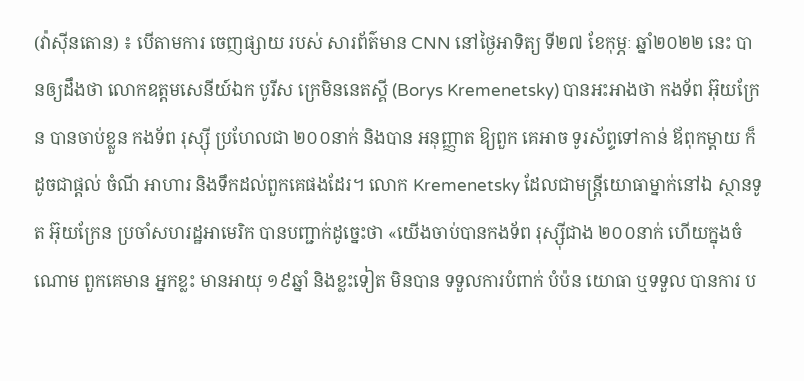(វ៉ាស៊ីនតោន) ៖ បើតាមការ ចេញផ្សាយ របស់ សារព័ត៌មាន CNN នៅថ្ងៃអាទិត្យ ទី២៧ ខែកុម្ភៈ ឆ្នាំ២០២២ នេះ បានឲ្យដឹងថា លោកឧត្ដមសេនីយ៍ឯក បូរីស ក្រេមិននេតស្គី (Borys Kremenetsky) បានអះអាងថា កងទ័ព អ៊ុយក្រែន បានចាប់ខ្លួន កងទ័ព រុស្ស៊ី ប្រហែលជា ២០០នាក់ និងបាន អនុញ្ញាត ឱ្យពួក គេអាច ទូរស័ព្ទទៅកាន់ ឪពុកម្ដាយ ក៏ដូចជាផ្ដល់ ចំណី អាហារ និងទឹកដល់ពួកគេផងដែរ។ លោក Kremenetsky ដែលជាមន្ត្រីយោធាម្នាក់នៅឯ ស្ថានទូត អ៊ុយក្រែន ប្រចាំសហរដ្ឋអាមេរិក បានបញ្ជាក់ដូច្នេះថា «យើងចាប់បានកងទ័ព រុស្ស៊ីជាង ២០០នាក់ ហើយក្នុងចំណោម ពួកគេមាន អ្នកខ្លះ មានអាយុ ១៩ឆ្នាំ និងខ្លះទៀត មិនបាន ទទួលការបំពាក់ បំប៉ន យោធា ឬទទួល បានការ ប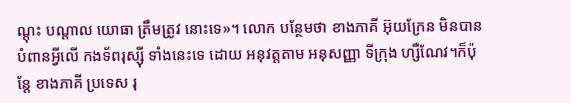ណ្ដុះ បណ្ដាល យោធា ត្រឹមត្រូវ នោះទេ»។ លោក បន្ថែមថា ខាងភាគី អ៊ុយក្រែន មិនបានបំពានអ្វីលើ កងទ័ពរុស្ស៊ី ទាំងនេះទេ ដោយ អនុវត្តតាម អនុសញ្ញា ទីក្រុង ហ្សឺណែវ។ក៏ប៉ុន្តែ ខាងភាគី ប្រទេស រុ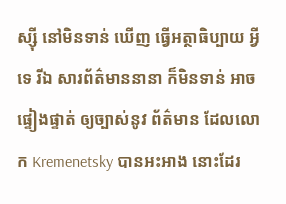ស្ស៊ី នៅមិនទាន់ ឃើញ ធ្វើអត្ថាធិប្បាយ អ្វីទេ រីឯ សារព័ត៌មាននានា ក៏មិនទាន់ អាច ផ្ទៀងផ្ទាត់ ឲ្យច្បាស់នូវ ព័ត៌មាន ដែលលោក Kremenetsky បានអះអាង នោះដែរ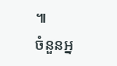៕
ចំនួនអ្ន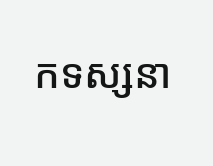កទស្សនា